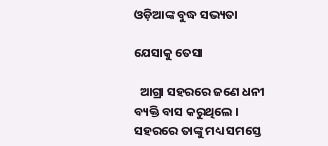ଓଡ଼ିଆଙ୍କ ବୁଦ୍ଧ ସଭ୍ୟତା

ଯେସାକୁ ତେସା

  ଆଗ୍ରା ସହରରେ ଜଣେ ଧନୀ ବ୍ୟକ୍ତି ବାସ କରୁଥିଲେ । ସହରରେ ତାଙ୍କୁ ମଧ୍ୟ ସମସ୍ତେ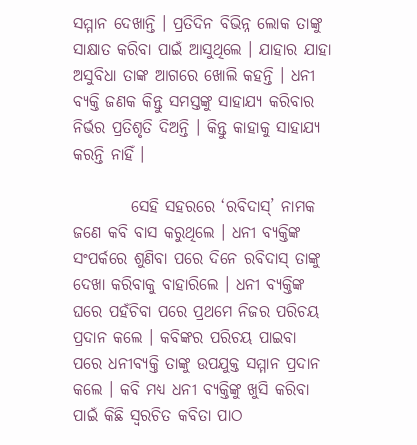ସମ୍ମାନ ଦେଖାନ୍ତି । ପ୍ରତିଦିନ ବିଭିନ୍ନ ଲୋକ ତାଙ୍କୁ ସାକ୍ଷାତ କରିବା ପାଇଁ ଆସୁଥିଲେ । ଯାହାର ଯାହା ଅସୁବିଧା ତାଙ୍କ ଆଗରେ ଖୋଲି କହନ୍ତି । ଧନୀ ବ୍ୟକ୍ତି ଜଣକ କିନ୍ତୁ ସମସ୍ତଙ୍କୁ ସାହାଯ୍ୟ କରିବାର ନିର୍ଭର ପ୍ରତିଶୃତି ଦିଅନ୍ତି । କିନ୍ତୁ କାହାକୁ ସାହାଯ୍ୟ କରନ୍ତି ନାହିଁ ।

         ସେହି ସହରରେ ‘ରବିଦାସ୍’ ନାମକ ଜଣେ କବି ବାସ କରୁଥିଲେ । ଧନୀ ବ୍ୟକ୍ତିଙ୍କ ସଂପର୍କରେ ଶୁଣିବା ପରେ ଦିନେ ରବିଦାସ୍ ତାଙ୍କୁ ଦେଖା କରିବାକୁ ବାହାରିଲେ । ଧନୀ ବ୍ୟକ୍ତିଙ୍କ ଘରେ ପହଁଚିବା ପରେ ପ୍ରଥମେ ନିଜର ପରିଚୟ ପ୍ରଦାନ କଲେ । କବିଙ୍କର ପରିଚୟ ପାଇବା ପରେ ଧନୀବ୍ୟକ୍ତି ତାଙ୍କୁ ଉପଯୁକ୍ତ ସମ୍ମାନ ପ୍ରଦାନ କଲେ । କବି ମଧ୍ୟ ଧନୀ ବ୍ୟକ୍ତିଙ୍କୁ ଖୁସି କରିବା ପାଇଁ କିଛି ସ୍ୱରଚିତ କବିତା ପାଠ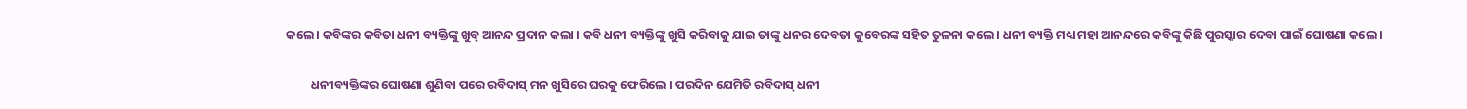କଲେ । କବିଙ୍କର କବିତା ଧନୀ ବ୍ୟକ୍ତିଙ୍କୁ ଖୁବ୍ ଆନନ୍ଦ ପ୍ରଦାନ କଲା । କବି ଧନୀ ବ୍ୟକ୍ତିଙ୍କୁ ଖୁସି କରିବାକୁ ଯାଇ ତାଙ୍କୁ ଧନର ଦେବତା କୁବେରଙ୍କ ସହିତ ତୁଳନା କଲେ । ଧନୀ ବ୍ୟକ୍ତି ମଧ୍ୟ ମହା ଆନନ୍ଦରେ କବିଙ୍କୁ କିଛି ପୁରସ୍କାର ଦେବା ପାଇଁ ଘୋଷଣା କଲେ ।

         ଧନୀବ୍ୟକ୍ତିଙ୍କର ଘୋଷଣା ଶୁଣିବା ପରେ ରବିଦାସ୍ ମନ ଖୁସିରେ ଘରକୁ ଫେରିଲେ । ପରଦିନ ଯେମିତି ରବିଦାସ୍ ଧନୀ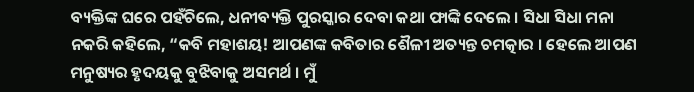ବ୍ୟକ୍ତିଙ୍କ ଘରେ ପହଁଚିଲେ, ଧନୀବ୍ୟକ୍ତି ପୁରସ୍କାର ଦେବା କଥା ଫାଙ୍କି ଦେଲେ । ସିଧା ସିଧା ମନା ନକରି କହିଲେ, “କବି ମହାଶୟ! ଆପଣଙ୍କ କବିତାର ଶୈଳୀ ଅତ୍ୟନ୍ତ ଚମତ୍କାର । ହେଲେ ଆପଣ ମନୁଷ୍ୟର ହୃଦୟକୁ ବୁଝିବାକୁ ଅସମର୍ଥ । ମୁଁ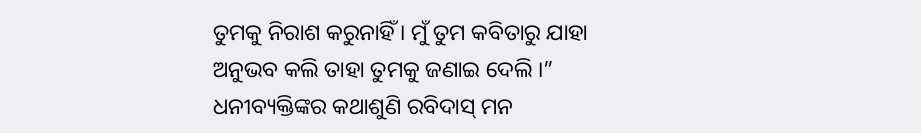ତୁମକୁ ନିରାଶ କରୁନାହିଁ । ମୁଁ ତୁମ କବିତାରୁ ଯାହା ଅନୁଭବ କଲି ତାହା ତୁମକୁ ଜଣାଇ ଦେଲି ।” ଧନୀବ୍ୟକ୍ତିଙ୍କର କଥାଶୁଣି ରବିଦାସ୍ ମନ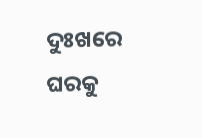ଦୁଃଖରେ ଘରକୁ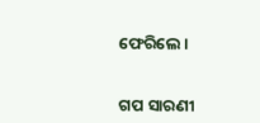ଫେରିଲେ ।


ଗପ ସାରଣୀ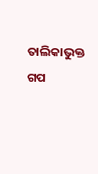ତାଲିକାଭୁକ୍ତ ଗପ